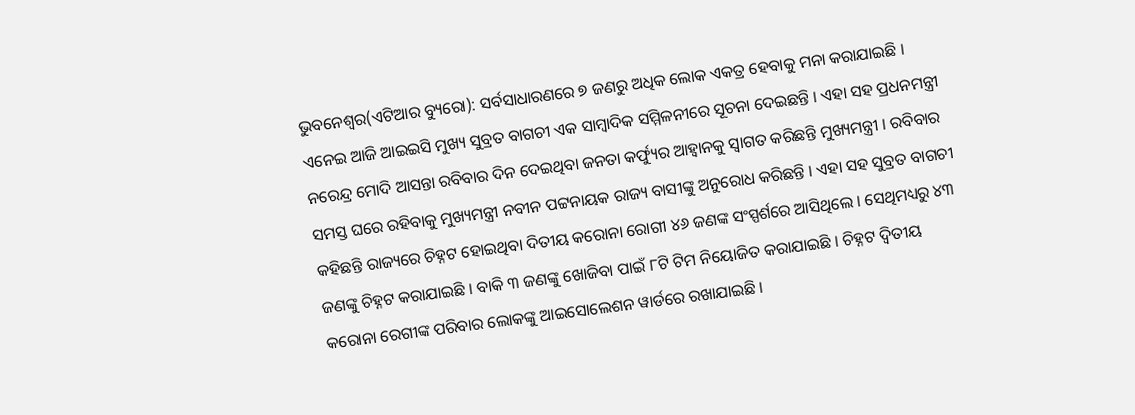ଭୁବନେଶ୍ୱର(ଏଟିଆର ବ୍ୟୁରୋ): ସର୍ବସାଧାରଣରେ ୭ ଜଣରୁ ଅଧିକ ଲୋକ ଏକତ୍ର ହେବାକୁ ମନା କରାଯାଇଛି । ଏନେଇ ଆଜି ଆଇଇସି ମୁଖ୍ୟ ସୁବ୍ରତ ବାଗଚୀ ଏକ ସାମ୍ବାଦିକ ସମ୍ମିଳନୀରେ ସୂଚନା ଦେଇଛନ୍ତି । ଏହା ସହ ପ୍ରଧନମନ୍ତ୍ରୀ ନରେନ୍ଦ୍ର ମୋଦି ଆସନ୍ତା ରବିବାର ଦିନ ଦେଇଥିବା ଜନତା କର୍ଫ୍ୟୁର ଆହ୍ୱାନକୁ ସ୍ୱାଗତ କରିଛନ୍ତି ମୁଖ୍ୟମନ୍ତ୍ରୀ । ରବିବାର ସମସ୍ତ ଘରେ ରହିବାକୁ ମୁଖ୍ୟମନ୍ତ୍ରୀ ନବୀନ ପଟ୍ଟନାୟକ ରାଜ୍ୟ ବାସୀଙ୍କୁ ଅନୁରୋଧ କରିଛନ୍ତି । ଏହା ସହ ସୁବ୍ରତ ବାଗଚୀ କହିଛନ୍ତି ରାଜ୍ୟରେ ଚିହ୍ନଟ ହୋଇଥିବା ଦିତୀୟ କରୋନା ରୋଗୀ ୪୬ ଜଣଙ୍କ ସଂସ୍ପର୍ଶରେ ଆସିଥିଲେ । ସେଥିମଧ୍ୟରୁ ୪୩ ଜଣଙ୍କୁ ଚିହ୍ନଟ କରାଯାଇଛି । ବାକି ୩ ଜଣଙ୍କୁ ଖୋଜିବା ପାଇଁ ୮ଟି ଟିମ ନିୟୋଜିତ କରାଯାଇଛି । ଚିହ୍ନଟ ଦ୍ୱିତୀୟ କରୋନା ରେଗୀଙ୍କ ପରିବାର ଲୋକଙ୍କୁ ଆଇସୋଲେଶନ ୱାର୍ଡରେ ରଖାଯାଇଛି ।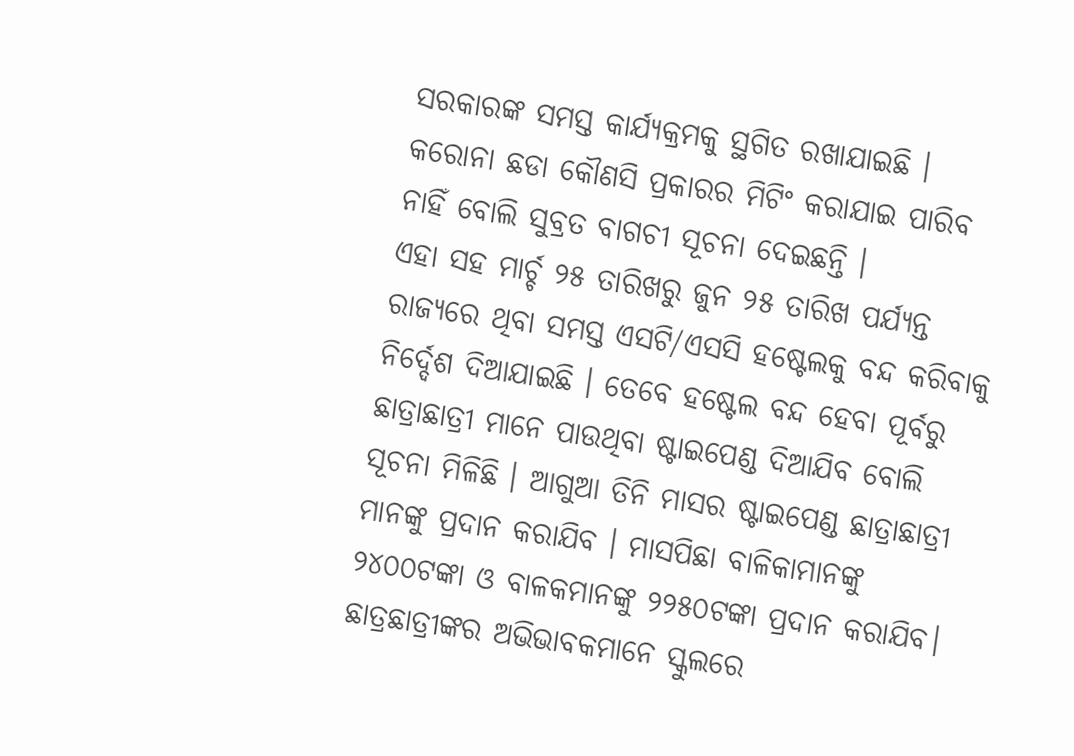ସରକାରଙ୍କ ସମସ୍ତ କାର୍ଯ୍ୟକ୍ରମକୁ ସ୍ଥଗିତ ରଖାଯାଇଛି । କରୋନା ଛଡା କୌଣସି ପ୍ରକାରର ମିଟିଂ କରାଯାଇ ପାରିବ ନାହିଁ ବୋଲି ସୁବ୍ରତ ବାଗଚୀ ସୂଚନା ଦେଇଛନ୍ତି ।
ଏହା ସହ ମାର୍ଚ୍ଚ ୨୫ ତାରିଖରୁ ଜୁନ ୨୫ ତାରିଖ ପର୍ଯ୍ୟନ୍ତ ରାଜ୍ୟରେ ଥିବା ସମସ୍ତ ଏସଟି/ଏସସି ହଷ୍ଟେଲକୁ ବନ୍ଦ କରିବାକୁ ନିର୍ଦ୍ଦେଶ ଦିଆଯାଇଛି । ତେବେ ହଷ୍ଟେଲ ବନ୍ଦ ହେବା ପୂର୍ବରୁ ଛାତ୍ରାଛାତ୍ରୀ ମାନେ ପାଉଥିବା ଷ୍ଟାଇପେଣ୍ଡ ଦିଆଯିବ ବୋଲି ସୂଚନା ମିଳିଛି । ଆଗୁଆ ତିନି ମାସର ଷ୍ଟାଇପେଣ୍ଡ ଛାତ୍ରାଛାତ୍ରୀ ମାନଙ୍କୁ ପ୍ରଦାନ କରାଯିବ । ମାସପିଛା ବାଳିକାମାନଙ୍କୁ ୨୪୦୦ଟଙ୍କା ଓ ବାଳକମାନଙ୍କୁ ୨୨୫୦ଟଙ୍କା ପ୍ରଦାନ କରାଯିବ। ଛାତ୍ରଛାତ୍ରୀଙ୍କର ଅଭିଭାବକମାନେ ସ୍କୁଲରେ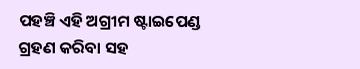ପହଞ୍ଚି ଏହି ଅଗ୍ରୀମ ଷ୍ଟାଇପେଣ୍ଡ ଗ୍ରହଣ କରିବା ସହ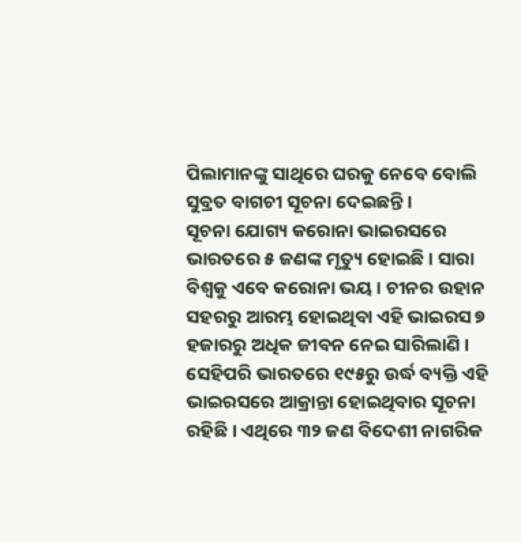ପିଲାମାନଙ୍କୁ ସାଥିରେ ଘରକୁ ନେବେ ବୋଲି ସୁବ୍ରତ ବାଗଚୀ ସୂଚନା ଦେଇଛନ୍ତି ।
ସୂଚନା ଯୋଗ୍ୟ କରୋନା ଭାଇରସରେ ଭାରତରେ ୫ ଜଣଙ୍କ ମୃତ୍ୟୁ ହୋଇଛି । ସାରା ବିଶ୍ୱକୁ ଏବେ କରୋନା ଭୟ । ଚୀନର ଉହାନ ସହରରୁ ଆରମ୍ଭ ହୋଇଥିବା ଏହି ଭାଇରସ ୭ ହଜାରରୁ ଅଧିକ ଜୀବନ ନେଇ ସାରିଲାଣି । ସେହିପରି ଭାରତରେ ୧୯୫ରୁ ଉର୍ଦ୍ଧ ବ୍ୟକ୍ତି ଏହି ଭାଇରସରେ ଆକ୍ରାନ୍ତା ହୋଇଥିବାର ସୂଚନା ରହିଛି । ଏଥିରେ ୩୨ ଜଣ ବିଦେଶୀ ନାଗରିକ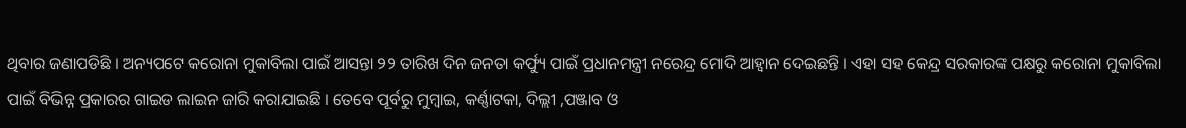ଥିବାର ଜଣାପଡିଛି । ଅନ୍ୟପଟେ କରୋନା ମୁକାବିଲା ପାଇଁ ଆସନ୍ତା ୨୨ ତାରିଖ ଦିନ ଜନତା କର୍ଫ୍ୟୁ ପାଇଁ ପ୍ରଧାନମନ୍ତ୍ରୀ ନରେନ୍ଦ୍ର ମୋଦି ଆହ୍ୱାନ ଦେଇଛନ୍ତି । ଏହା ସହ କେନ୍ଦ୍ର ସରକାରଙ୍କ ପକ୍ଷରୁ କରୋନା ମୁକାବିଲା ପାଇଁ ବିଭିନ୍ନ ପ୍ରକାରର ଗାଇଡ ଲାଇନ ଜାରି କରାଯାଇଛି । ତେବେ ପୂର୍ବରୁ ମୁମ୍ବାଇ, କର୍ଣ୍ଣାଟକା, ଦିଲ୍ଲୀ ,ପଞ୍ଜାବ ଓ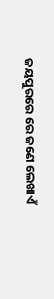ଜୟପୁରରେ ରେ ଜଣେ ଲେଖାଏଁ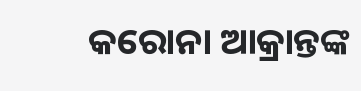କରୋନା ଆକ୍ରାନ୍ତଙ୍କ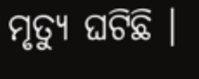ମୃତ୍ୟୁ ଘଟିଛି ।